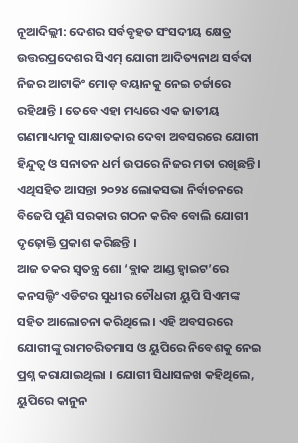ନୂଆଦିଲ୍ଲୀ: ଦେଶର ସର୍ବବୃହତ ସଂସଦୀୟ କ୍ଷେତ୍ର ଉତ୍ତରପ୍ରଦେଶର ସିଏମ୍ ଯୋଗୀ ଆଦିତ୍ୟନାଥ ସର୍ବଦା ନିଜର ଆଟାକିଂ ମୋଡ଼ ବୟାନକୁ ନେଇ ଚର୍ଚ୍ଚାରେ ରହିଥାନ୍ତି । ତେବେ ଏହା ମଧ୍ୟରେ ଏକ ଜାତୀୟ ଗଣମାଧ୍ୟମକୁ ସାକ୍ଷାତକାର ଦେବା ଅବସରରେ ଯୋଗୀ ହିନ୍ଦୁତ୍ୱ ଓ ସନାତନ ଧର୍ମ ଉପରେ ନିଜର ମତା ରଖିଛନ୍ତି । ଏଥିସହିତ ଆସନ୍ତା ୨୦୨୪ ଲୋକସଭା ନିର୍ବାଚନରେ ବିଜେପି ପୁଣି ସରକାର ଗଠନ କରିବ ବୋଲି ଯୋଗୀ ଦୃଢ଼ୋକ୍ତି ପ୍ରକାଶ କରିଛନ୍ତି ।
ଆଜ ତକର ସ୍ୱତନ୍ତ୍ର ଶୋ ‘ବ୍ଲାକ ଆଣ୍ଡ ହ୍ୱାଇଟ’ରେ କନସଲ୍ଟିଂ ଏଡିଟର ସୁଧୀର ଚୌଧରୀ ୟୁପି ସିଏମଙ୍କ ସହିତ ଆଲୋଚନା କରିଥିଲେ । ଏହି ଅବସରରେ ଯୋଗୀଙ୍କୁ ରାମଚରିତମାସ ଓ ୟୁପିରେ ନିବେଶକୁ ନେଇ ପ୍ରଶ୍ନ କରାଯାଇଥିଲା । ଯୋଗୀ ସିଧାସଳଖ କହିଥିଲେ, ୟୁପିରେ କାନୁନ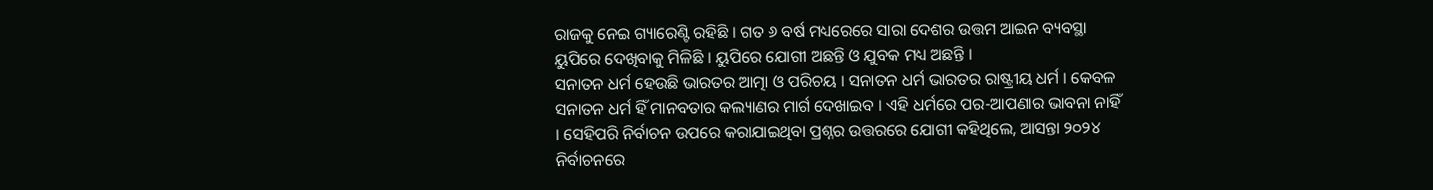ରାଜକୁ ନେଇ ଗ୍ୟାରେଣ୍ଟି ରହିଛି । ଗତ ୬ ବର୍ଷ ମଧ୍ୟରେରେ ସାରା ଦେଶର ଉତ୍ତମ ଆଇନ ବ୍ୟବସ୍ଥା ୟୁପିରେ ଦେଖିବାକୁ ମିଳିଛି । ୟୁପିରେ ଯୋଗୀ ଅଛନ୍ତି ଓ ଯୁବକ ମଧ୍ୟ ଅଛନ୍ତି ।
ସନାତନ ଧର୍ମ ହେଉଛି ଭାରତର ଆତ୍ମା ଓ ପରିଚୟ । ସନାତନ ଧର୍ମ ଭାରତର ରାଷ୍ଟ୍ରୀୟ ଧର୍ମ । କେବଳ ସନାତନ ଧର୍ମ ହିଁ ମାନବତାର କଲ୍ୟାଣର ମାର୍ଗ ଦେଖାଇବ । ଏହି ଧର୍ମରେ ପର-ଆପଣାର ଭାବନା ନାହିଁ । ସେହିପରି ନିର୍ବାଚନ ଉପରେ କରାଯାଇଥିବା ପ୍ରଶ୍ନର ଉତ୍ତରରେ ଯୋଗୀ କହିଥିଲେ, ଆସନ୍ତା ୨୦୨୪ ନିର୍ବାଚନରେ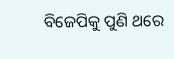ବିଜେପିକୁ ପୁଣି ଥରେ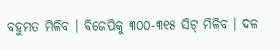ବହୁମତ ମିଳିବ । ବିଜେପିକୁ ୩୦୦-୩୧୫ ସିଟ୍ ମିଳିବ । ଦଳ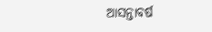ଆସନ୍ତାବର୍ଷ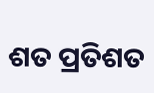ଶତ ପ୍ରତିଶତ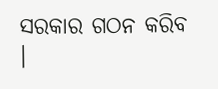ସରକାର ଗଠନ କରିବ ।